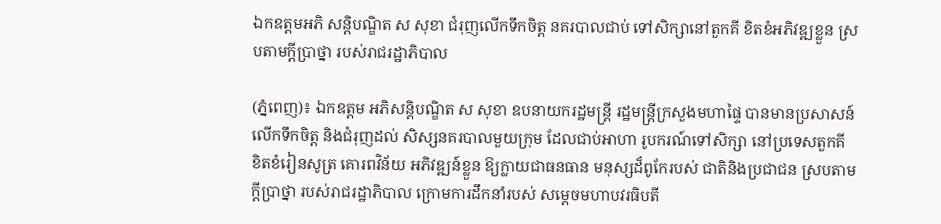ឯកឧត្ដមអភិ សន្តិបណ្ឌិត ស សុខា ជំរុញលើកទឹកចិត្ត នគរបាលជាប់ ទៅសិក្សានៅតួកគី ខិតខំអភិវឌ្ឍខ្លួន ស្របតាមក្ដីប្រាថ្នា របស់រាជរដ្ឋាភិបាល

(ភ្នំពេញ)៖ ឯកឧត្តម អភិសន្តិបណ្ឌិត ស សុខា ឧបនាយករដ្ឋមន្ត្រី រដ្ឋមន្ត្រីក្រសួងមហាផ្ទៃ បានមានប្រសាសន៍ លើកទឹកចិត្ត និងជំរុញដល់ សិស្សនគរបាលមួយក្រុម ដែលជាប់អាហា រូបករណ៍ទៅសិក្សា នៅប្រទេសតួកគី ខិតខំរៀនសូត្រ គោរពវិន័យ អភិវឌ្ឍន៍ខ្លួន ឱ្យក្លាយជាធនធាន មនុស្សដ៏ពូកែរបស់ ជាតិនិងប្រជាជន ស្របតាមក្ដីប្រាថ្នា របស់រាជរដ្ឋាភិបាល ក្រោមការដឹកនាំរបស់ សម្ដេចមហាបវរធិបតី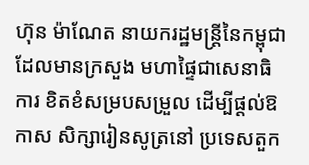ហ៊ុន ម៉ាណែត នាយករដ្ឋមន្ត្រីនៃកម្ពុជា ដែលមានក្រសួង មហាផ្ទៃជាសេនាធិការ ខិតខំសម្របសម្រួល ដើម្បីផ្ដល់ឱកាស សិក្សារៀនសូត្រនៅ ប្រទេសតួក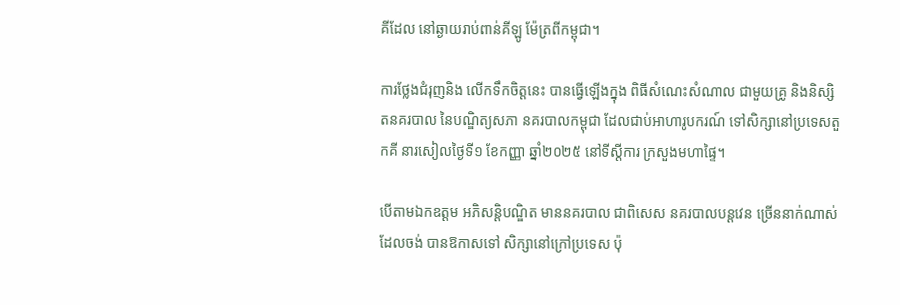គីដែល នៅឆ្ងាយរាប់ពាន់គីឡូ ម៉ែត្រពីកម្ពុជា។

ការថ្លែងជំរុញនិង លើកទឹកចិត្តនេះ បានធ្វើឡើងក្នុង ពិធីសំណេះសំណាល ជាមួយគ្រូ និងនិស្សិតនគរបាល នៃបណ្ឌិត្យសភា នគរបាលកម្ពុជា ដែលជាប់អាហារូបករណ៍ ទៅសិក្សានៅប្រទេសតួកគី នារសៀលថ្ងៃទី១ ខែកញ្ញា ឆ្នាំ២០២៥ នៅទីស្តីការ ក្រសួងមហាផ្ទៃ។

បើតាមឯកឧត្ដម អភិសន្តិបណ្ឌិត មាននគរបាល ជាពិសេស នគរបាលបន្តវេន ច្រើននាក់ណាស់ ដែលចង់ បានឱកាសទៅ សិក្សានៅក្រៅប្រទេស ប៉ុ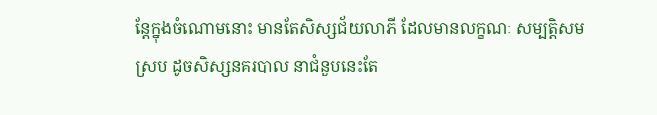ន្តែក្នុងចំណោមនោះ មានតែសិស្សជ័យលាភី ដែលមានលក្ខណៈ សម្បត្តិសមស្រប ដូចសិស្សនគរបាល នាជំនួបនេះតែ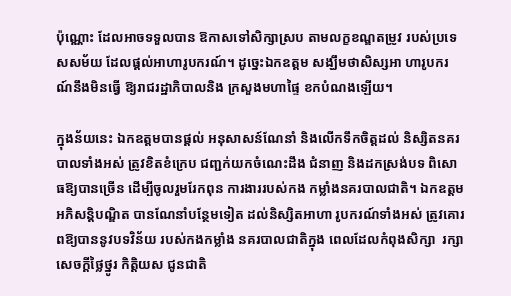ប៉ុណ្ណោះ ដែលអាចទទួលបាន ឱកាសទៅសិក្សាស្រប តាមលក្ខខណ្ឌតម្រូវ របស់ប្រទេសសម័យ ដែលផ្ដល់អាហារូបករណ៍។ ដូច្នេះឯកឧត្តម សង្ឃឹមថាសិស្សអា ហារូបករណ៍នឹងមិនធ្វើ ឱ្យរាជរដ្ឋាភិបាលនិង ក្រសួងមហាផ្ទៃ ខកបំណងឡើយ។

ក្នុងន័យនេះ ឯកឧត្តមបានផ្ដល់ អនុសាសន៍ណែនាំ និងលើកទឹកចិត្តដល់ និស្សិតនគរបាលទាំងអស់ ត្រូវខិតខំក្រេប ជញ្ជក់យកចំណេះដឹង ជំនាញ និងដកស្រង់បទ ពិសោធឱ្យបានច្រើន ដើម្បីចូលរួមរែកពុន ការងាររបស់កង កម្លាំងនគរបាលជាតិ។ ឯកឧត្តមអភិសន្តិបណ្ឌិត បានណែនាំបន្ថែមទៀត ដល់និស្សិតអាហា រូបករណ៍ទាំងអស់ ត្រូវគោរពឱ្យបាននូវបទវិន័យ របស់កងកម្លាំង នគរបាលជាតិក្នុង ពេលដែលកំពុងសិក្សា  រក្សាសេចក្ដីថ្លៃថ្នូរ កិត្តិយស ជូនជាតិ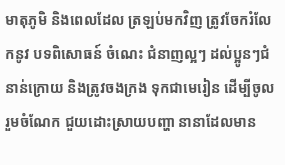មាតុភូមិ និងពេលដែល ត្រឡប់មកវិញ ត្រូវចែករំលែកនូវ បទពិសោធន៍ ចំណេះ ជំនាញល្អៗ ដល់ប្អូនៗជំនាន់ក្រោយ និងត្រូវចងក្រង ទុកជាមេរៀន ដើម្បីចូលរួមចំណែក ជួយដោះស្រាយបញ្ហា នានាដែលមាន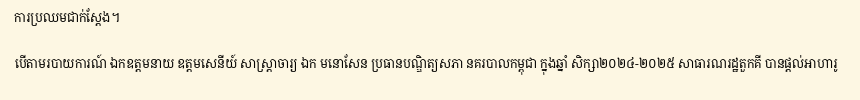ការប្រឈមជាក់ស្តែង។

បើតាមរបាយការណ៍ ឯកឧត្តមនាយ ឧត្តមសេនីយ៍ សាស្ត្រាចារ្យ ឯក មនោសែន ប្រធានបណ្ឌិត្យសភា នគរបាលកម្ពុជា ក្នុងឆ្នាំ សិក្សា២០២៤-២០២៥ សាធារណរដ្ឋតួកគី បានផ្តល់អាហារូ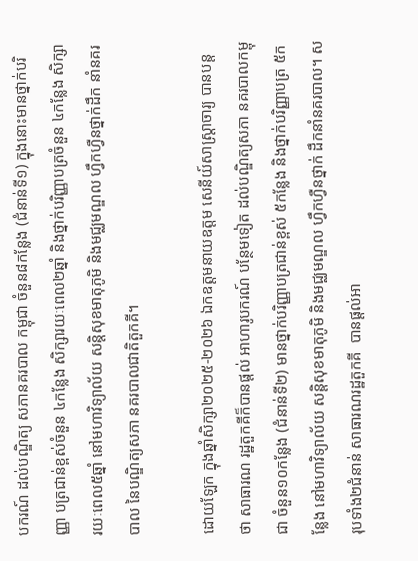បករណ៍ ដល់បណ្ឌិត្យ សភានគរបាល កម្ពុជា ចំនួន៨កន្លែង (ជំនាន់ទី១) ក្នុងនោះមានថ្នាក់បរិញ្ញា បត្រជាន់ខ្ពស់ចំនួន ៤កន្លែង សិក្សារយៈពេល២ឆ្នាំ និងថ្នាក់បរិញ្ញាបត្រចំនួន ៤កន្លែង សិក្សារយៈពេល៥ឆ្នាំ នៅមហាវិទ្យាល័យ សន្តិសុខមាតុភូមិ និងមជ្ឈមណ្ឌល ហ្វឹកហ្វឺនថ្នាក់ដឹក នាំនគរបាល នៃបណ្ឌិត្យសភា នគរបាលជាតិតួកគី។

ដោយឡែក ក្នុងឆ្នាំសិក្សា២០២៥-២០២៦ ឯកឧត្តមនាយឧត្តម សេនីយ៍សាស្ត្រាចារ្យ បានបន្តថា សាធារណ រដ្ឋតួកគីក៏បានផ្តល់ អាហារូបករណ៍ បន្ថែមទៀត ដល់បណ្ឌិត្យសភា នគរបាលកម្ពុជា ចំនួន១០កន្លែង (ជំនាន់ទី២) មានថ្នាក់បរិញ្ញាបត្រជាន់ខ្ពស់ ៥កន្លែង និងថ្នាក់បរិញ្ញាបត្រ ៥កន្លែង នៅមហាវិទ្យាល័យ សន្តិសុខមាតុភូមិ និងមជ្ឈមណ្ឌល ហ្វឹកហ្វឺនថ្នាក់ ដឹកនាំនគរបាល។ សរុបទាំង២ជំនាន់ សាធារណរដ្ឋតួកគី  បានផ្តល់អា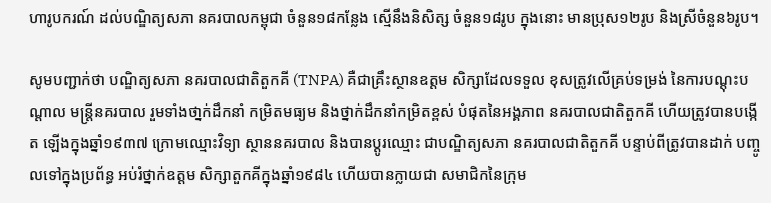ហារូបករណ៍ ដល់បណ្ឌិត្យសភា នគរបាលកម្ពុជា ចំនួន១៨កន្លែង ស្មើនឹងនិសិត្ស ចំនួន១៨រូប ក្នុងនោះ មានប្រុស១២រូប និងស្រីចំនួន៦រូប។

សូមបញ្ជាក់ថា បណ្ឌិត្យសភា នគរបាលជាតិតួកគី (TNPA) គឺជាគ្រឹះស្ថានឧត្តម សិក្សាដែលទទួល ខុសត្រូវលើគ្រប់ទម្រង់ នៃការបណ្តុះបណ្តាល មន្រ្តីនគរបាល រួមទាំងថា្នក់ដឹកនាំ កម្រិតមធ្យម និងថ្នាក់ដឹកនាំកម្រិតខ្ពស់ បំផុតនៃអង្គភាព នគរបាលជាតិតួកគី ហើយត្រូវបានបង្កើត ឡើងក្នុងឆ្នាំ១៩៣៧ ក្រោមឈ្មោះវិទ្យា ស្ថាននគរបាល និងបានប្តូរឈ្មោះ ជាបណ្ឌិត្យសភា នគរបាលជាតិតួកគី បន្ទាប់ពីត្រូវបានដាក់ បញ្ចូលទៅក្នុងប្រព័ន្ធ អប់រំថ្នាក់ឧត្តម សិក្សាតួកគីក្នុងឆ្នាំ១៩៨៤ ហើយបានក្លាយជា សមាជិកនៃក្រុម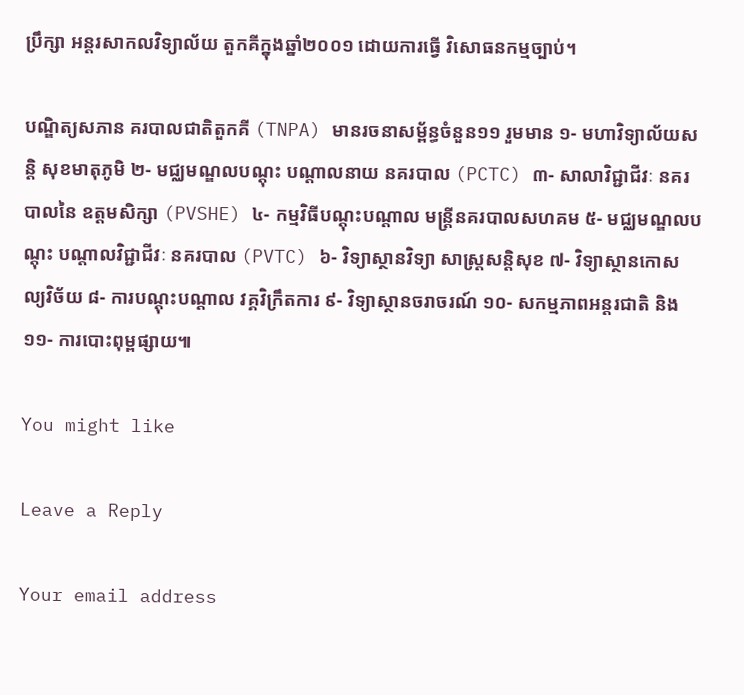ប្រឹក្សា អន្តរសាកលវិទ្យាល័យ តួកគីក្នុងឆ្នាំ២០០១ ដោយការធ្វើ វិសោធនកម្មច្បាប់។

បណ្ឌិត្យសភាន គរបាលជាតិតួកគី (TNPA) មានរចនាសម្ព័ន្ធចំនួន១១ រួមមាន ១- មហាវិទ្យាល័យសន្តិ សុខមាតុភូមិ ២- មជ្ឈមណ្ឌលបណ្តុះ បណ្តាលនាយ នគរបាល (PCTC) ៣- សាលាវិជ្ជាជីវៈ នគរបាលនៃ ឧត្តមសិក្សា (PVSHE) ៤- កម្មវិធីបណ្តុះបណ្តាល មន្ត្រីនគរបាលសហគម ៥- មជ្ឈមណ្ឌលបណ្តុះ បណ្តាលវិជ្ជាជីវៈ នគរបាល (PVTC) ៦- វិទ្យាស្ថានវិទ្យា សាស្ត្រសន្តិសុខ ៧- វិទ្យាស្ថានកោសល្យវិច័យ ៨- ការបណ្តុះបណ្តាល វគ្គវិក្រឹតការ ៩- វិទ្យាស្ថានចរាចរណ៍ ១០- សកម្មភាពអន្តរជាតិ និង ១១- ការបោះពុម្ពផ្សាយ៕

You might like

Leave a Reply

Your email address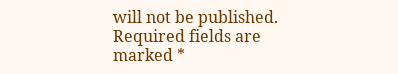will not be published. Required fields are marked *